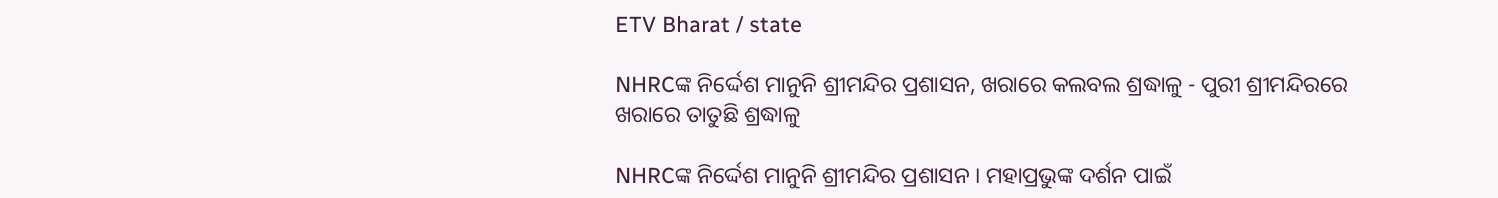ETV Bharat / state

NHRCଙ୍କ ନିର୍ଦ୍ଦେଶ ମାନୁନି ଶ୍ରୀମନ୍ଦିର ପ୍ରଶାସନ, ଖରାରେ କଲବଲ ଶ୍ରଦ୍ଧାଳୁ - ପୁରୀ ଶ୍ରୀମନ୍ଦିରରେ ଖରାରେ ତାତୁଛି ଶ୍ରଦ୍ଧାଳୁ

NHRCଙ୍କ ନିର୍ଦ୍ଦେଶ ମାନୁନି ଶ୍ରୀମନ୍ଦିର ପ୍ରଶାସନ । ମହାପ୍ରଭୁଙ୍କ ଦର୍ଶନ ପାଇଁ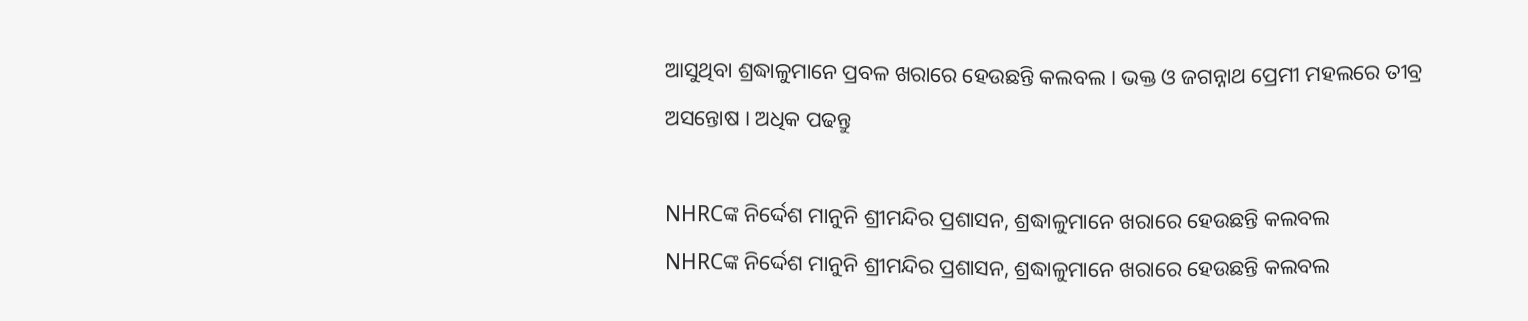ଆସୁଥିବା ଶ୍ରଦ୍ଧାଳୁମାନେ ପ୍ରବଳ ଖରାରେ ହେଉଛନ୍ତି କଲବଲ । ଭକ୍ତ ଓ ଜଗନ୍ନାଥ ପ୍ରେମୀ ମହଲରେ ତୀବ୍ର ଅସନ୍ତୋଷ । ଅଧିକ ପଢନ୍ତୁ

NHRCଙ୍କ ନିର୍ଦ୍ଦେଶ ମାନୁନି ଶ୍ରୀମନ୍ଦିର ପ୍ରଶାସନ, ଶ୍ରଦ୍ଧାଳୁମାନେ ଖରାରେ ହେଉଛନ୍ତି କଲବଲ
NHRCଙ୍କ ନିର୍ଦ୍ଦେଶ ମାନୁନି ଶ୍ରୀମନ୍ଦିର ପ୍ରଶାସନ, ଶ୍ରଦ୍ଧାଳୁମାନେ ଖରାରେ ହେଉଛନ୍ତି କଲବଲ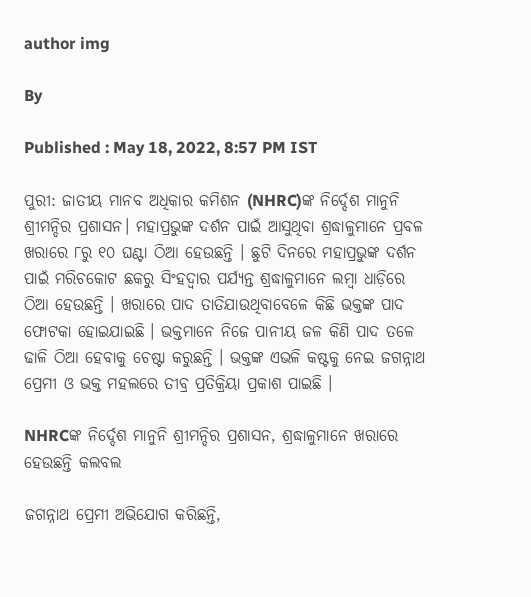author img

By

Published : May 18, 2022, 8:57 PM IST

ପୁରୀ: ଜାତୀୟ ମାନବ ଅଧିକାର କମିଶନ (NHRC)ଙ୍କ ନିର୍ଦ୍ଦେଶ ମାନୁନି ଶ୍ରୀମନ୍ଦିର ପ୍ରଶାସନ। ମହାପ୍ରଭୁଙ୍କ ଦର୍ଶନ ପାଇଁ ଆସୁଥିବା ଶ୍ରଦ୍ଧାଳୁମାନେ ପ୍ରବଳ ଖରାରେ ୮ରୁ ୧୦ ଘଣ୍ଟା ଠିଆ ହେଉଛନ୍ତି । ଛୁଟି ଦିନରେ ମହାପ୍ରଭୁଙ୍କ ଦର୍ଶନ ପାଇଁ ମରିଚକୋଟ ଛକରୁ ସିଂହଦ୍ଵାର ପର୍ଯ୍ୟନ୍ତ ଶ୍ରଦ୍ଧାଳୁମାନେ ଲମ୍ବା ଧାଡ଼ିରେ ଠିଆ ହେଉଛନ୍ତି । ଖରାରେ ପାଦ ତାତିଯାଉଥିବାବେଳେ କିଛି ଭକ୍ତଙ୍କ ପାଦ ଫୋଟକା ହୋଇଯାଇଛି । ଭକ୍ତମାନେ ନିଜେ ପାନୀୟ ଜଳ କିଣି ପାଦ ତଳେ ଢାଳି ଠିଆ ହେବାକୁ ଚେଷ୍ଟା କରୁଛନ୍ତି । ଭକ୍ତଙ୍କ ଏଭଳି କଷ୍ଟକୁ ନେଇ ଜଗନ୍ନାଥ ପ୍ରେମୀ ଓ ଭକ୍ତ ମହଲରେ ତୀବ୍ର ପ୍ରତିକ୍ରିୟା ପ୍ରକାଶ ପାଇଛି ।

NHRCଙ୍କ ନିର୍ଦ୍ଦେଶ ମାନୁନି ଶ୍ରୀମନ୍ଦିର ପ୍ରଶାସନ, ଶ୍ରଦ୍ଧାଳୁମାନେ ଖରାରେ ହେଉଛନ୍ତି କଲବଲ

ଜଗନ୍ନାଥ ପ୍ରେମୀ ଅଭିଯୋଗ କରିଛନ୍ତି,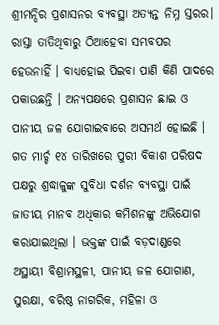ଶ୍ରୀମନ୍ଦିର ପ୍ରଶାସନର ବ୍ୟବସ୍ଥା ଅତ୍ୟନ୍ତ ନିମ୍ନ ସ୍ତରର। ରାସ୍ତା ତାତିଥିବାରୁ ଠିଆହେବା ସମ୍ଭବପର ହେଉନାହିଁ । ବାଧ୍ୟହୋଇ ପିଇବା ପାଣି କିଣି ପାଦରେ ପକାଉଛନ୍ତି । ଅନ୍ୟପକ୍ଷରେ ପ୍ରଶାସନ ଛାଇ ଓ ପାନୀୟ ଜଳ ଯୋଗାଇବାରେ ଅସମର୍ଥ ହୋଇଛି । ଗତ ମାର୍ଚ୍ଚ ୧୪ ତାରିଖରେ ପୁରୀ ବିକାଶ ପରିଷଦ ପକ୍ଷରୁ ଶ୍ରଦ୍ଧାଳୁଙ୍କ ସୁବିଧା ଦର୍ଶନ ବ୍ୟବସ୍ଥା ପାଇଁ ଜାତୀୟ ମାନବ ଅଧିକାର କମିଶନଙ୍କୁ ଅଭିଯୋଗ କରାଯାଇଥିଲା । ଭକ୍ତଙ୍କ ପାଇଁ ବଡ଼ଦାଣ୍ଡରେ ଅସ୍ଥାୟୀ ବିଶ୍ରାମସ୍ଥଳୀ, ପାନୀୟ ଜଳ ଯୋଗାଣ, ସୁରକ୍ଷା, ବରିଷ୍ଠ ନାଗରିକ, ମହିଳା ଓ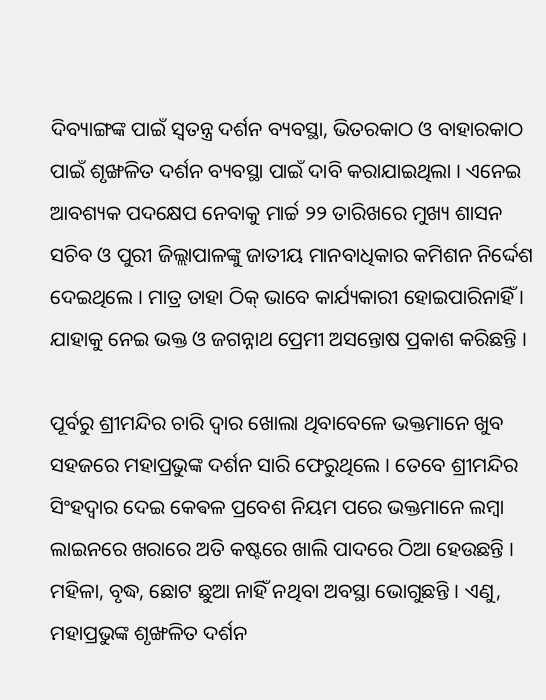ଦିବ୍ୟାଙ୍ଗଙ୍କ ପାଇଁ ସ୍ଵତନ୍ତ୍ର ଦର୍ଶନ ବ୍ୟବସ୍ଥା, ଭିତରକାଠ ଓ ବାହାରକାଠ ପାଇଁ ଶୃଙ୍ଖଳିତ ଦର୍ଶନ ବ୍ୟବସ୍ଥା ପାଇଁ ଦାବି କରାଯାଇଥିଲା । ଏନେଇ ଆବଶ୍ୟକ ପଦକ୍ଷେପ ନେବାକୁ ମାର୍ଚ୍ଚ ୨୨ ତାରିଖରେ ମୁଖ୍ୟ ଶାସନ ସଚିବ ଓ ପୁରୀ ଜିଲ୍ଲାପାଳଙ୍କୁ ଜାତୀୟ ମାନବାଧିକାର କମିଶନ ନିର୍ଦ୍ଦେଶ ଦେଇଥିଲେ । ମାତ୍ର ତାହା ଠିକ୍ ଭାବେ କାର୍ଯ୍ୟକାରୀ ହୋଇପାରିନାହିଁ । ଯାହାକୁ ନେଇ ଭକ୍ତ ଓ ଜଗନ୍ନାଥ ପ୍ରେମୀ ଅସନ୍ତୋଷ ପ୍ରକାଶ କରିଛନ୍ତି ।

ପୂର୍ବରୁ ଶ୍ରୀମନ୍ଦିର ଚାରି ଦ୍ବାର ଖୋଲା ଥିବାବେଳେ ଭକ୍ତମାନେ ଖୁବ ସହଜରେ ମହାପ୍ରଭୁଙ୍କ ଦର୍ଶନ ସାରି ଫେରୁଥିଲେ । ତେବେ ଶ୍ରୀମନ୍ଦିର ସିଂହଦ୍ବାର ଦେଇ କେଵଳ ପ୍ରବେଶ ନିୟମ ପରେ ଭକ୍ତମାନେ ଲମ୍ବା ଲାଇନରେ ଖରାରେ ଅତି କଷ୍ଟରେ ଖାଲି ପାଦରେ ଠିଆ ହେଉଛନ୍ତି । ମହିଳା, ବୃଦ୍ଧ, ଛୋଟ ଛୁଆ ନାହିଁ ନଥିବା ଅବସ୍ଥା ଭୋଗୁଛନ୍ତି । ଏଣୁ, ମହାପ୍ରଭୁଙ୍କ ଶୃଙ୍ଖଳିତ ଦର୍ଶନ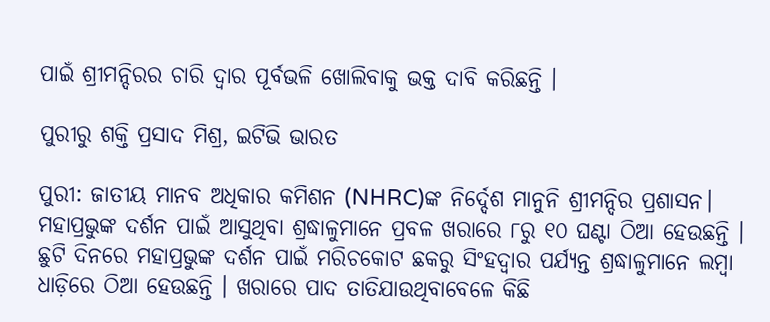ପାଇଁ ଶ୍ରୀମନ୍ଦିରର ଚାରି ଦ୍ବାର ପୂର୍ବଭଳି ଖୋଲିବାକୁ ଭକ୍ତ ଦାବି କରିଛନ୍ତି ।

ପୁରୀରୁ ଶକ୍ତି ପ୍ରସାଦ ମିଶ୍ର, ଇଟିଭି ଭାରତ

ପୁରୀ: ଜାତୀୟ ମାନବ ଅଧିକାର କମିଶନ (NHRC)ଙ୍କ ନିର୍ଦ୍ଦେଶ ମାନୁନି ଶ୍ରୀମନ୍ଦିର ପ୍ରଶାସନ। ମହାପ୍ରଭୁଙ୍କ ଦର୍ଶନ ପାଇଁ ଆସୁଥିବା ଶ୍ରଦ୍ଧାଳୁମାନେ ପ୍ରବଳ ଖରାରେ ୮ରୁ ୧୦ ଘଣ୍ଟା ଠିଆ ହେଉଛନ୍ତି । ଛୁଟି ଦିନରେ ମହାପ୍ରଭୁଙ୍କ ଦର୍ଶନ ପାଇଁ ମରିଚକୋଟ ଛକରୁ ସିଂହଦ୍ଵାର ପର୍ଯ୍ୟନ୍ତ ଶ୍ରଦ୍ଧାଳୁମାନେ ଲମ୍ବା ଧାଡ଼ିରେ ଠିଆ ହେଉଛନ୍ତି । ଖରାରେ ପାଦ ତାତିଯାଉଥିବାବେଳେ କିଛି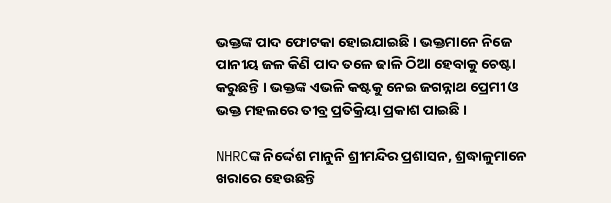ଭକ୍ତଙ୍କ ପାଦ ଫୋଟକା ହୋଇଯାଇଛି । ଭକ୍ତମାନେ ନିଜେ ପାନୀୟ ଜଳ କିଣି ପାଦ ତଳେ ଢାଳି ଠିଆ ହେବାକୁ ଚେଷ୍ଟା କରୁଛନ୍ତି । ଭକ୍ତଙ୍କ ଏଭଳି କଷ୍ଟକୁ ନେଇ ଜଗନ୍ନାଥ ପ୍ରେମୀ ଓ ଭକ୍ତ ମହଲରେ ତୀବ୍ର ପ୍ରତିକ୍ରିୟା ପ୍ରକାଶ ପାଇଛି ।

NHRCଙ୍କ ନିର୍ଦ୍ଦେଶ ମାନୁନି ଶ୍ରୀମନ୍ଦିର ପ୍ରଶାସନ, ଶ୍ରଦ୍ଧାଳୁମାନେ ଖରାରେ ହେଉଛନ୍ତି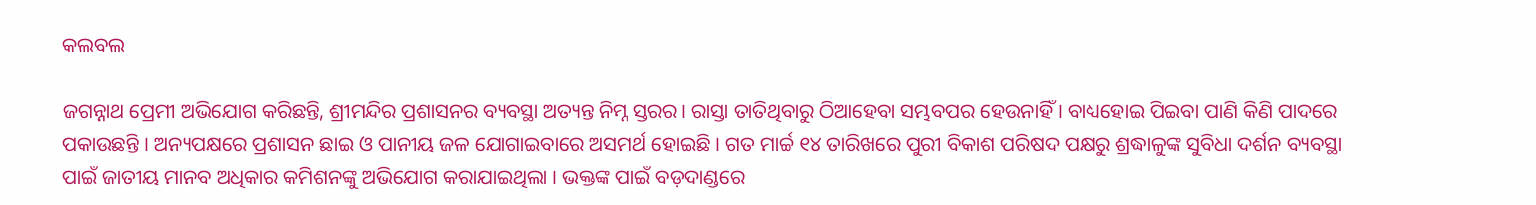କଲବଲ

ଜଗନ୍ନାଥ ପ୍ରେମୀ ଅଭିଯୋଗ କରିଛନ୍ତି, ଶ୍ରୀମନ୍ଦିର ପ୍ରଶାସନର ବ୍ୟବସ୍ଥା ଅତ୍ୟନ୍ତ ନିମ୍ନ ସ୍ତରର। ରାସ୍ତା ତାତିଥିବାରୁ ଠିଆହେବା ସମ୍ଭବପର ହେଉନାହିଁ । ବାଧ୍ୟହୋଇ ପିଇବା ପାଣି କିଣି ପାଦରେ ପକାଉଛନ୍ତି । ଅନ୍ୟପକ୍ଷରେ ପ୍ରଶାସନ ଛାଇ ଓ ପାନୀୟ ଜଳ ଯୋଗାଇବାରେ ଅସମର୍ଥ ହୋଇଛି । ଗତ ମାର୍ଚ୍ଚ ୧୪ ତାରିଖରେ ପୁରୀ ବିକାଶ ପରିଷଦ ପକ୍ଷରୁ ଶ୍ରଦ୍ଧାଳୁଙ୍କ ସୁବିଧା ଦର୍ଶନ ବ୍ୟବସ୍ଥା ପାଇଁ ଜାତୀୟ ମାନବ ଅଧିକାର କମିଶନଙ୍କୁ ଅଭିଯୋଗ କରାଯାଇଥିଲା । ଭକ୍ତଙ୍କ ପାଇଁ ବଡ଼ଦାଣ୍ଡରେ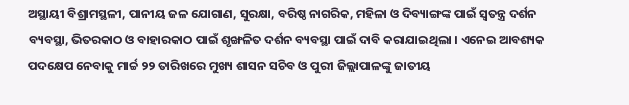ଅସ୍ଥାୟୀ ବିଶ୍ରାମସ୍ଥଳୀ, ପାନୀୟ ଜଳ ଯୋଗାଣ, ସୁରକ୍ଷା, ବରିଷ୍ଠ ନାଗରିକ, ମହିଳା ଓ ଦିବ୍ୟାଙ୍ଗଙ୍କ ପାଇଁ ସ୍ଵତନ୍ତ୍ର ଦର୍ଶନ ବ୍ୟବସ୍ଥା, ଭିତରକାଠ ଓ ବାହାରକାଠ ପାଇଁ ଶୃଙ୍ଖଳିତ ଦର୍ଶନ ବ୍ୟବସ୍ଥା ପାଇଁ ଦାବି କରାଯାଇଥିଲା । ଏନେଇ ଆବଶ୍ୟକ ପଦକ୍ଷେପ ନେବାକୁ ମାର୍ଚ୍ଚ ୨୨ ତାରିଖରେ ମୁଖ୍ୟ ଶାସନ ସଚିବ ଓ ପୁରୀ ଜିଲ୍ଲାପାଳଙ୍କୁ ଜାତୀୟ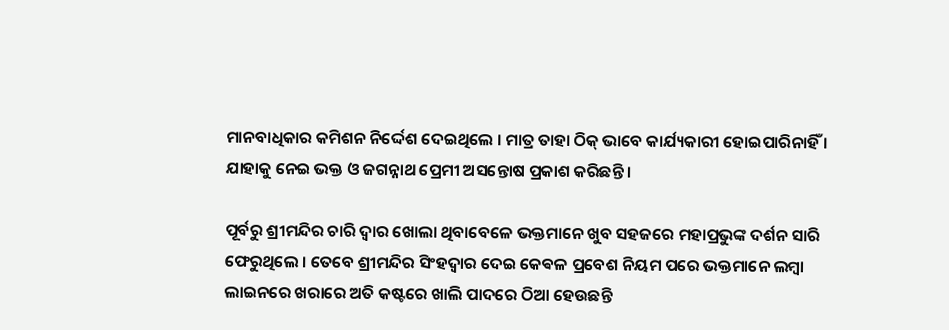ମାନବାଧିକାର କମିଶନ ନିର୍ଦ୍ଦେଶ ଦେଇଥିଲେ । ମାତ୍ର ତାହା ଠିକ୍ ଭାବେ କାର୍ଯ୍ୟକାରୀ ହୋଇପାରିନାହିଁ । ଯାହାକୁ ନେଇ ଭକ୍ତ ଓ ଜଗନ୍ନାଥ ପ୍ରେମୀ ଅସନ୍ତୋଷ ପ୍ରକାଶ କରିଛନ୍ତି ।

ପୂର୍ବରୁ ଶ୍ରୀମନ୍ଦିର ଚାରି ଦ୍ବାର ଖୋଲା ଥିବାବେଳେ ଭକ୍ତମାନେ ଖୁବ ସହଜରେ ମହାପ୍ରଭୁଙ୍କ ଦର୍ଶନ ସାରି ଫେରୁଥିଲେ । ତେବେ ଶ୍ରୀମନ୍ଦିର ସିଂହଦ୍ବାର ଦେଇ କେଵଳ ପ୍ରବେଶ ନିୟମ ପରେ ଭକ୍ତମାନେ ଲମ୍ବା ଲାଇନରେ ଖରାରେ ଅତି କଷ୍ଟରେ ଖାଲି ପାଦରେ ଠିଆ ହେଉଛନ୍ତି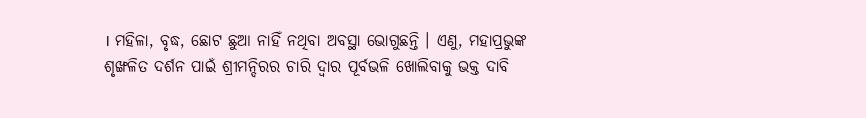। ମହିଳା, ବୃଦ୍ଧ, ଛୋଟ ଛୁଆ ନାହିଁ ନଥିବା ଅବସ୍ଥା ଭୋଗୁଛନ୍ତି । ଏଣୁ, ମହାପ୍ରଭୁଙ୍କ ଶୃଙ୍ଖଳିତ ଦର୍ଶନ ପାଇଁ ଶ୍ରୀମନ୍ଦିରର ଚାରି ଦ୍ବାର ପୂର୍ବଭଳି ଖୋଲିବାକୁ ଭକ୍ତ ଦାବି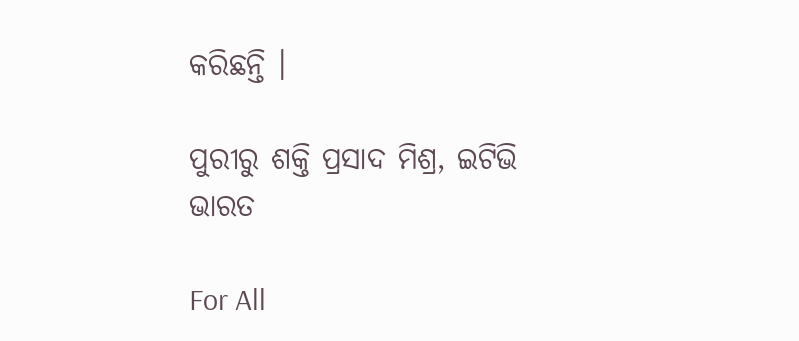କରିଛନ୍ତି ।

ପୁରୀରୁ ଶକ୍ତି ପ୍ରସାଦ ମିଶ୍ର, ଇଟିଭି ଭାରତ

For All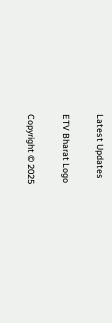Latest Updates

ETV Bharat Logo

Copyright © 2025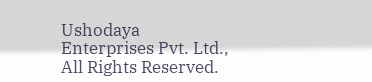Ushodaya Enterprises Pvt. Ltd., All Rights Reserved.